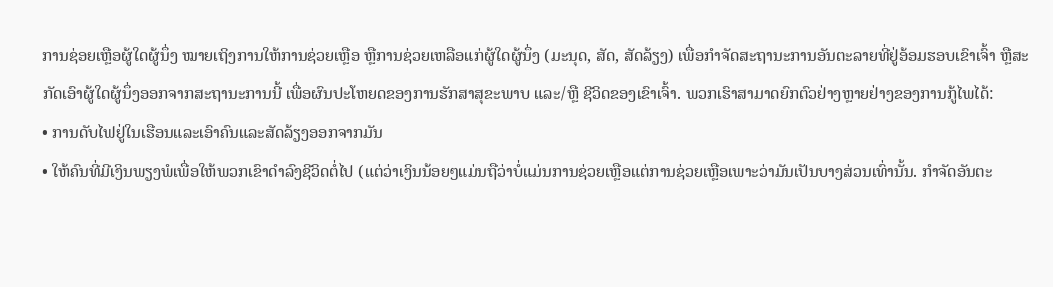ການຊ່ອຍເຫຼືອຜູ້ໃດຜູ້ນຶ່ງ ໝາຍເຖິງການໃຫ້ການຊ່ວຍເຫຼືອ ຫຼືການຊ່ວຍເຫລືອແກ່ຜູ້ໃດຜູ້ນຶ່ງ (ມະນຸດ, ສັດ, ສັດລ້ຽງ) ເພື່ອກໍາຈັດສະຖານະການອັນຕະລາຍທີ່ຢູ່ອ້ອມຮອບເຂົາເຈົ້າ ຫຼືສະກັດເອົາຜູ້ໃດຜູ້ນຶ່ງອອກຈາກສະຖານະການນີ້ ເພື່ອຜົນປະໂຫຍດຂອງການຮັກສາສຸຂະພາບ ແລະ/ຫຼື ຊີວິດຂອງເຂົາເຈົ້າ. ພວກເຮົາສາມາດຍົກຕົວຢ່າງຫຼາຍຢ່າງຂອງການກູ້ໄພໄດ້:
• ການດັບໄຟຢູ່ໃນເຮືອນແລະເອົາຄົນແລະສັດລ້ຽງອອກຈາກມັນ
• ໃຫ້ຄົນທີ່ມີເງິນພຽງພໍເພື່ອໃຫ້ພວກເຂົາດໍາລົງຊີວິດຕໍ່ໄປ (ແຕ່ວ່າເງິນນ້ອຍໆແມ່ນຖືວ່າບໍ່ແມ່ນການຊ່ວຍເຫຼືອແຕ່ການຊ່ວຍເຫຼືອເພາະວ່າມັນເປັນບາງສ່ວນເທົ່ານັ້ນ. ກໍາຈັດອັນຕະ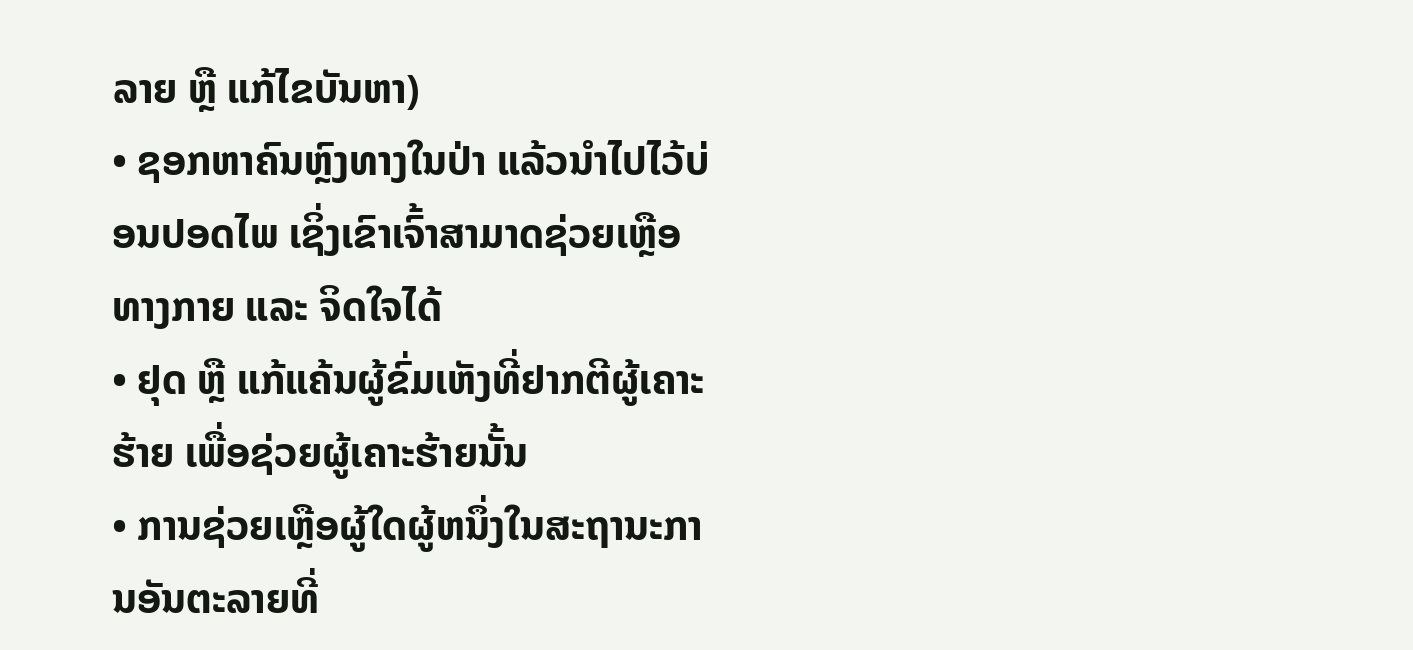ລາຍ ຫຼື ແກ້ໄຂບັນຫາ)
• ຊອກຫາຄົນຫຼົງທາງໃນປ່າ ແລ້ວນໍາໄປໄວ້ບ່ອນປອດໄພ ເຊິ່ງເຂົາເຈົ້າສາມາດຊ່ວຍເຫຼືອທາງກາຍ ແລະ ຈິດໃຈໄດ້
• ຢຸດ ຫຼື ແກ້ແຄ້ນຜູ້ຂົ່ມເຫັງທີ່ຢາກຕີຜູ້ເຄາະຮ້າຍ ເພື່ອຊ່ວຍຜູ້ເຄາະຮ້າຍນັ້ນ
• ການຊ່ວຍເຫຼືອຜູ້ໃດຜູ້ຫນຶ່ງໃນສະຖານະການອັນຕະລາຍທີ່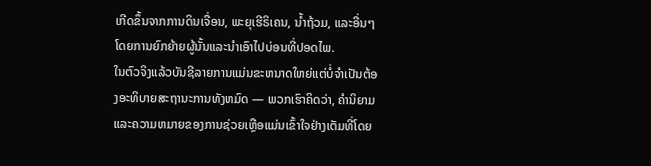ເກີດຂຶ້ນຈາກການດິນເຈື່ອນ, ພະຍຸເຮີຣິເຄນ, ນ້ຳຖ້ວມ, ແລະອື່ນໆໂດຍການຍົກຍ້າຍຜູ້ນັ້ນແລະນໍາເອົາໄປບ່ອນທີ່ປອດໄພ.
ໃນຕົວຈິງແລ້ວບັນຊີລາຍການແມ່ນຂະຫນາດໃຫຍ່ແຕ່ບໍ່ຈໍາເປັນຕ້ອງອະທິບາຍສະຖານະການທັງຫມົດ — ພວກເຮົາຄິດວ່າ, ຄໍານິຍາມແລະຄວາມຫມາຍຂອງການຊ່ວຍເຫຼືອແມ່ນເຂົ້າໃຈຢ່າງເຕັມທີ່ໂດຍ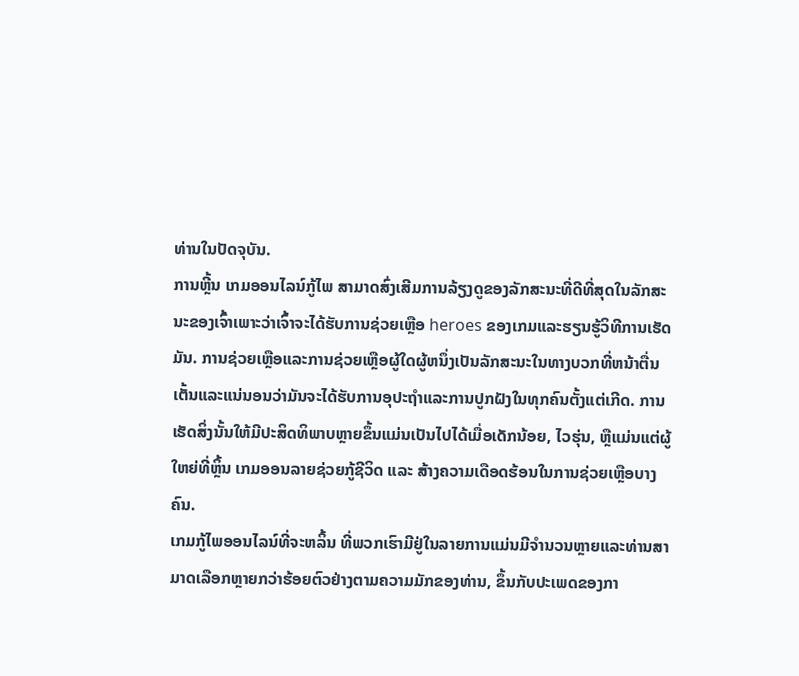ທ່ານໃນປັດຈຸບັນ.
ການຫຼີ້ນ ເກມອອນໄລນ໌ກູ້ໄພ ສາມາດສົ່ງເສີມການລ້ຽງດູຂອງລັກສະນະທີ່ດີທີ່ສຸດໃນລັກສະນະຂອງເຈົ້າເພາະວ່າເຈົ້າຈະໄດ້ຮັບການຊ່ວຍເຫຼືອ heroes ຂອງເກມແລະຮຽນຮູ້ວິທີການເຮັດມັນ. ການຊ່ວຍເຫຼືອແລະການຊ່ວຍເຫຼືອຜູ້ໃດຜູ້ຫນຶ່ງເປັນລັກສະນະໃນທາງບວກທີ່ຫນ້າຕື່ນເຕັ້ນແລະແນ່ນອນວ່າມັນຈະໄດ້ຮັບການອຸປະຖໍາແລະການປູກຝັງໃນທຸກຄົນຕັ້ງແຕ່ເກີດ. ການເຮັດສິ່ງນັ້ນໃຫ້ມີປະສິດທິພາບຫຼາຍຂຶ້ນແມ່ນເປັນໄປໄດ້ເມື່ອເດັກນ້ອຍ, ໄວຮຸ່ນ, ຫຼືແມ່ນແຕ່ຜູ້ໃຫຍ່ທີ່ຫຼິ້ນ ເກມອອນລາຍຊ່ວຍກູ້ຊີວິດ ແລະ ສ້າງຄວາມເດືອດຮ້ອນໃນການຊ່ວຍເຫຼືອບາງຄົນ.
ເກມກູ້ໄພອອນໄລນ໌ທີ່ຈະຫລິ້ນ ທີ່ພວກເຮົາມີຢູ່ໃນລາຍການແມ່ນມີຈໍານວນຫຼາຍແລະທ່ານສາມາດເລືອກຫຼາຍກວ່າຮ້ອຍຕົວຢ່າງຕາມຄວາມມັກຂອງທ່ານ, ຂຶ້ນກັບປະເພດຂອງກາ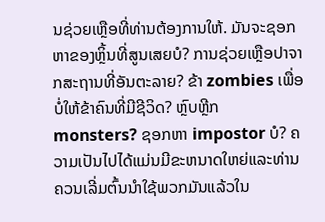ນຊ່ວຍເຫຼືອທີ່ທ່ານຕ້ອງການໃຫ້. ມັນຈະຊອກຫາຂອງຫຼິ້ນທີ່ສູນເສຍບໍ? ການຊ່ວຍເຫຼືອປາຈາກສະຖານທີ່ອັນຕະລາຍ? ຂ້າ zombies ເພື່ອບໍ່ໃຫ້ຂ້າຄົນທີ່ມີຊີວິດ? ຫຼົບຫຼີກ monsters? ຊອກຫາ impostor ບໍ? ຄວາມເປັນໄປໄດ້ແມ່ນມີຂະຫນາດໃຫຍ່ແລະທ່ານຄວນເລີ່ມຕົ້ນນໍາໃຊ້ພວກມັນແລ້ວໃນ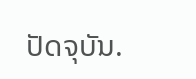ປັດຈຸບັນ.